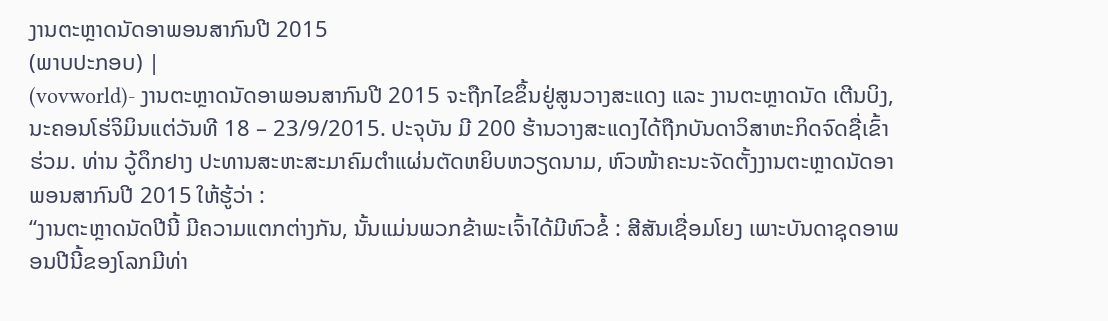ງານຕະຫຼາດນັດອາພອນສາກົນປີ 2015
(ພາບປະກອບ) |
(vovworld)- ງານຕະຫຼາດນັດອາພອນສາກົນປີ 2015 ຈະຖືກໄຂຂຶ້ນຢູ່ສູນວາງສະແດງ ແລະ ງານຕະຫຼາດນັດ ເຕີນບິງ, ນະຄອນໂຮ່ຈິມິນແຕ່ວັນທີ 18 – 23/9/2015. ປະຈຸບັນ ມີ 200 ຮ້ານວາງສະແດງໄດ້ຖືກບັນດາວິສາຫະກິດຈົດຊື່ເຂົ້າຮ່ວມ. ທ່ານ ວູ້ດຶກຢາງ ປະທານສະຫະສະມາຄົມຕຳແຜ່ນຕັດຫຍິບຫວຽດນາມ, ຫົວໜ້າຄະນະຈັດຕັ້ງງານຕະຫຼາດນັດອາພອນສາກົນປີ 2015 ໃຫ້ຮູ້ວ່າ :
“ງານຕະຫຼາດນັດປີນີ້ ມີຄວາມແຕກຕ່າງກັນ, ນັ້ນແມ່ນພວກຂ້າພະເຈົ້າໄດ້ມີຫົວຂໍ້ : ສີສັນເຊື່ອມໂຍງ ເພາະບັນດາຊຸດອາພອນປີນີ້ຂອງໂລກມີທ່າ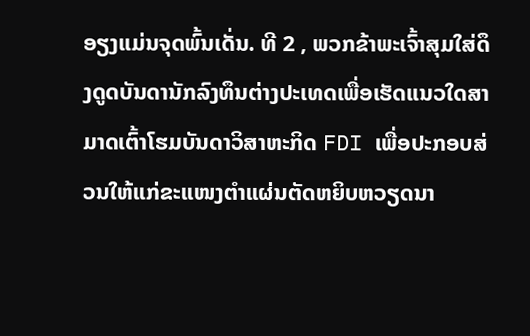ອຽງແມ່ນຈຸດພົ້ນເດັ່ນ. ທີ 2 , ພວກຂ້າພະເຈົ້າສຸມໃສ່ດຶງດູດບັນດານັກລົງທຶນຕ່າງປະເທດເພື່ອເຮັດແນວໃດສາມາດເຕົ້າໂຮມບັນດາວິສາຫະກິດ FDI ເພື່ອປະກອບສ່ວນໃຫ້ແກ່ຂະແໜງຕຳແຜ່ນຕັດຫຍິບຫວຽດນາ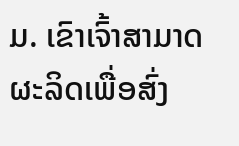ມ. ເຂົາເຈົ້າສາມາດຜະລິດເພື່ອສົ່ງ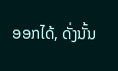ອອກໄດ້, ດັ່ງນັ້ນ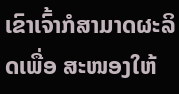ເຂົາເຈົ້າກໍສາມາດຜະລິດເພື່ອ ສະໜອງໃຫ້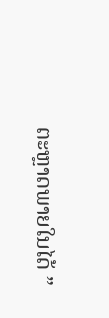ຕະຫຼາດພາຍໃນໄດ້ ”